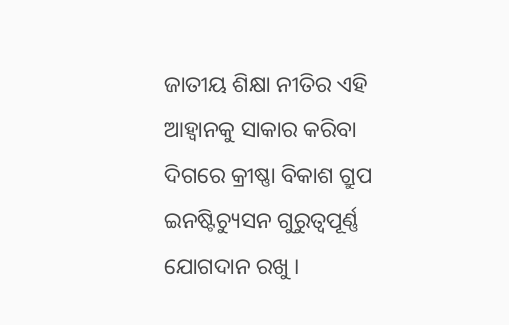ଜାତୀୟ ଶିକ୍ଷା ନୀତିର ଏହି ଆହ୍ୱାନକୁ ସାକାର କରିବା ଦିଗରେ କ୍ରୀଷ୍ଣା ବିକାଶ ଗ୍ରୁପ ଇନଷ୍ଟିଚ୍ୟୁସନ ଗୁରୁତ୍ୱପୂର୍ଣ୍ଣ ଯୋଗଦାନ ରଖୁ ।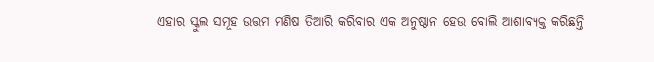ଏହାର ସ୍କୁଲ ସମୂହ ଉତ୍ତମ ମଣିଷ ତିଆରି କରିବାର ଏକ ଅନୁଷ୍ଠାନ ହେଉ ବୋଲି ଆଶାବ୍ୟକ୍ତ କରିଛନ୍ତି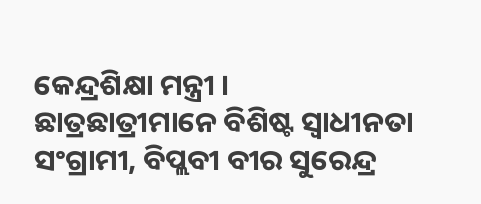କେନ୍ଦ୍ରଶିକ୍ଷା ମନ୍ତ୍ରୀ ।
ଛାତ୍ରଛାତ୍ରୀମାନେ ବିଶିଷ୍ଟ ସ୍ୱାଧୀନତା ସଂଗ୍ରାମୀ, ବିପ୍ଲବୀ ବୀର ସୁରେନ୍ଦ୍ର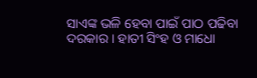ସାଏଙ୍କ ଭଳି ହେବା ପାଇଁ ପାଠ ପଢିବା ଦରକାର । ହାତୀ ସିଂହ ଓ ମାଧୋ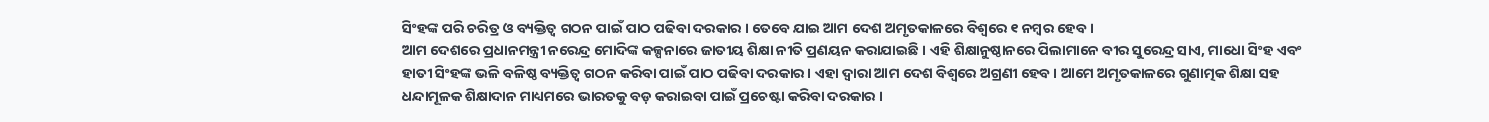ସିଂହଙ୍କ ପରି ଚରିତ୍ର ଓ ବ୍ୟକ୍ତିତ୍ୱ ଗଠନ ପାଇଁ ପାଠ ପଢିବା ଦରକାର । ତେବେ ଯାଇ ଆମ ଦେଶ ଅମୃତକାଳରେ ବିଶ୍ୱରେ ୧ ନମ୍ବର ହେବ ।
ଆମ ଦେଶରେ ପ୍ରଧାନମନ୍ତ୍ରୀ ନରେନ୍ଦ୍ର ମୋଦିଙ୍କ କଳ୍ପନାରେ ଜାତୀୟ ଶିକ୍ଷା ନୀତି ପ୍ରଣୟନ କରାଯାଇଛି । ଏହି ଶିକ୍ଷାନୁଷ୍ଠାନରେ ପିଲାମାନେ ବୀର ସୁରେନ୍ଦ୍ର ସାଏ, ମାଧୋ ସିଂହ ଏବଂ ହାତୀ ସିଂହଙ୍କ ଭଳି ବଳିଷ୍ଠ ବ୍ୟକ୍ତିତ୍ୱ ଗଠନ କରିବା ପାଇଁ ପାଠ ପଢିବା ଦରକାର । ଏହା ଦ୍ୱାରା ଆମ ଦେଶ ବିଶ୍ୱରେ ଅଗ୍ରଣୀ ହେବ । ଆମେ ଅମୃତକାଳରେ ଗୁଣାତ୍ମକ ଶିକ୍ଷା ସହ ଧନ୍ଦାମୂଳକ ଶିକ୍ଷାଦାନ ମାଧ୍ୟମରେ ଭାରତକୁ ବଡ଼ କରାଇବା ପାଇଁ ପ୍ରଚେଷ୍ଟା କରିବା ଦରକାର ।